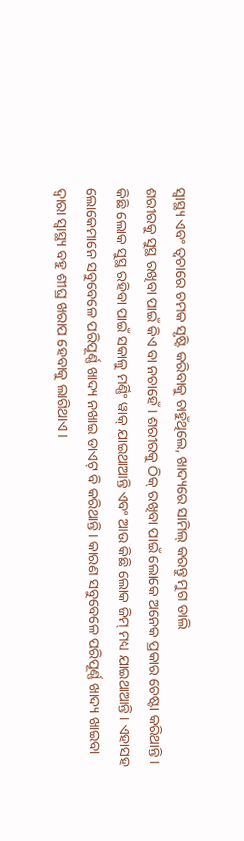ସ୍ୱାସ୍ଥ୍ୟ ଏବଂ ତ୍ୱଚାରେ ଚମକ ସୃଷ୍ଟି କରିବାକୁ ଚାହୁଁଥିଲେ, ଖାଦ୍ୟରେ ସାମିଲ୍ କରନ୍ତୁ ମୁଗ ଡାଲି
ଶରୀରକୁ ସୁସ୍ଥ ରଖିବା ପାଇଁ କିଏ ବା ନଚାହେଁ । ଶରୀରକୁ ଠିକ୍ ରଖିବା ପାଇଁ ଲୋକେ ଅନେକ ପ୍ରକାର ଚେଷ୍ଟା କରିଥାନ୍ତି । କିଛି ଲୋକ ସୁସ୍ଥ ରହିବା ପାଇଁ ସକାଳୁ ମର୍ଣ୍ଣିଂ ୱାକ୍ ଯାଇଥାଆନ୍ତି ଏବଂ ଆଉ କିଛି ଲୋକ ଜିମ୍ ମଧ୍ୟ ଯାଇଥାଆନ୍ତି । ଏହାସହ ଲୋକେମାନେ ସବୁବେଳେ ପରିପୂର୍ଣ୍ଣ ଖାଦ୍ୟ ନଖାଇ ଡାଏଟ୍ ବି କରିଥାନ୍ତି । କାରଣ ସବୁବେଳେ ପରିପୂର୍ଣ୍ଣ ଖାଦ୍ୟ ଖାଇବା ଦ୍ୱାରା ସ୍ୱାସ୍ଥ୍ୟ ବହୁ ଶୀଘ୍ର ଖରାପ ହେବାକୁ ଲାଗିଥାଏ ।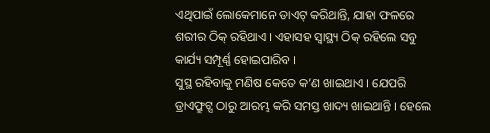ଏଥିପାଇଁ ଲୋକେମାନେ ଡାଏଟ୍ କରିଥାନ୍ତି, ଯାହା ଫଳରେ ଶରୀର ଠିକ୍ ରହିଥାଏ । ଏହାସହ ସ୍ୱାସ୍ଥ୍ୟ ଠିକ୍ ରହିଲେ ସବୁ କାର୍ଯ୍ୟ ସମ୍ପୂର୍ଣ୍ଣ ହୋଇପାରିବ ।
ସୁସ୍ଥ ରହିବାକୁ ମଣିଷ କେତେ କ’ଣ ଖାଇଥାଏ । ଯେପରି ଡ୍ରାଏଫ୍ରୁଟ୍ସ ଠାରୁ ଆରମ୍ଭ କରି ସମସ୍ତ ଖାଦ୍ୟ ଖାଇଥାନ୍ତି । ହେଲେ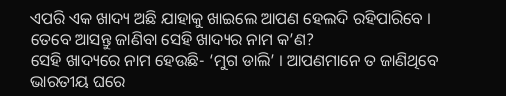ଏପରି ଏକ ଖାଦ୍ୟ ଅଛି ଯାହାକୁ ଖାଇଲେ ଆପଣ ହେଲଦି ରହିପାରିବେ । ତେବେ ଆସନ୍ତୁ ଜାଣିବା ସେହି ଖାଦ୍ୟର ନାମ କ’ଣ?
ସେହି ଖାଦ୍ୟରେ ନାମ ହେଉଛି- ‘ମୁଗ ଡାଲି’ । ଆପଣମାନେ ତ ଜାଣିଥିବେ ଭାରତୀୟ ଘରେ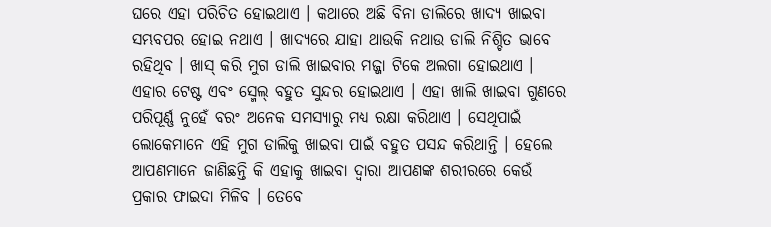ଘରେ ଏହା ପରିଚିତ ହୋଇଥାଏ । କଥାରେ ଅଛି ବିନା ଡାଲିରେ ଖାଦ୍ୟ ଖାଇବା ସମ୍ଭବପର ହୋଇ ନଥାଏ । ଖାଦ୍ୟରେ ଯାହା ଥାଉକି ନଥାଉ ଡାଲି ନିଶ୍ଚିତ ଭାବେ ରହିଥିବ । ଖାସ୍ କରି ମୁଗ ଡାଲି ଖାଇବାର ମଜ୍ଜା ଟିକେ ଅଲଗା ହୋଇଥାଏ । ଏହାର ଟେଷ୍ଟ ଏବଂ ସ୍ମେଲ୍ ବହୁତ ସୁନ୍ଦର ହୋଇଥାଏ । ଏହା ଖାଲି ଖାଇବା ଗୁଣରେ ପରିପୂର୍ଣ୍ଣ ନୁହେଁ ବରଂ ଅନେକ ସମସ୍ୟାରୁ ମଧ୍ୟ ରକ୍ଷା କରିଥାଏ । ସେଥିପାଇଁ ଲୋକେମାନେ ଏହି ମୁଗ ଡାଲିକୁ ଖାଇବା ପାଇଁ ବହୁତ ପସନ୍ଦ କରିଥାନ୍ତି । ହେଲେ ଆପଣମାନେ ଜାଣିଛନ୍ତି କି ଏହାକୁ ଖାଇବା ଦ୍ୱାରା ଆପଣଙ୍କ ଶରୀରରେ କେଉଁ ପ୍ରକାର ଫାଇଦା ମିଳିବ । ତେବେ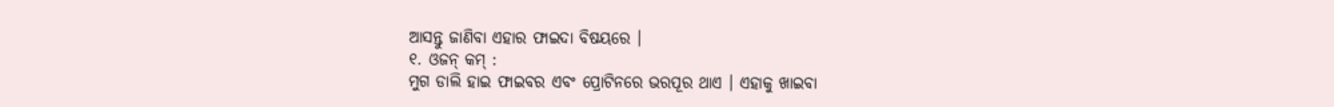ଆସନ୍ତୁ ଜାଣିବା ଏହାର ଫାଇଦା ବିଷୟରେ ।
୧. ଓଜନ୍ କମ୍ :
ମୁଗ ଡାଲି ହାଇ ଫାଇବର ଏବଂ ପ୍ରୋଟିନରେ ଭରପୂର ଥାଏ । ଏହାକୁ ଖାଇବା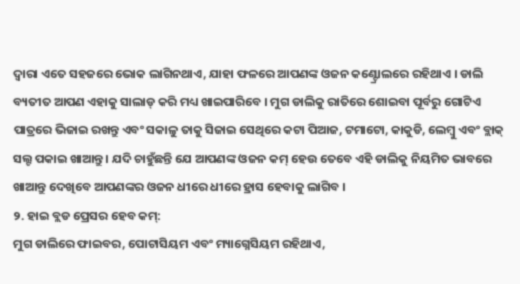ଦ୍ୱାରା ଏତେ ସହଜରେ ଭୋକ ଲାଗିନଥାଏ, ଯାହା ଫଳରେ ଆପଣଙ୍କ ଓଜନ କଣ୍ଟ୍ରୋଲରେ ରହିଥାଏ । ଡାଲି ବ୍ୟତୀତ ଆପଣ ଏହାକୁ ସାଲାଡ୍ କରି ମଧ୍ୟ ଖାଇପାରିବେ । ମୁଗ ଡାଲିକୁ ରାତିରେ ଶୋଇବା ପୂର୍ବରୁ ଗୋଟିଏ ପାତ୍ରରେ ଭିଜାଇ ରଖନ୍ତୁ ଏବଂ ସକାଳୁ ତାକୁ ସିଜାଇ ସେଥିରେ କଟା ପିଆଜ, ଟମାଟୋ, କାକୁଡି, ଲେମ୍ବୁ ଏବଂ ବ୍ଲାକ୍ ସଲ୍ଟ ପକାଇ ଖାଆନ୍ତୁ । ଯଦି ଚାହୁଁଛନ୍ତି ଯେ ଆପଣଙ୍କ ଓଜନ କମ୍ ହେଉ ତେବେ ଏହି ଡାଲିକୁ ନିୟମିତ ଭାବରେ ଖାଆନ୍ତୁ ଦେଖିବେ ଆପଣଙ୍କର ଓଜନ ଧୀରେ ଧୀରେ ହ୍ରାସ ହେବାକୁ ଲାଗିବ ।
୨. ହାଇ ବ୍ଲଡ ପ୍ରେସର ହେବ କମ୍:
ମୁଗ ଡାଲିରେ ଫାଇବର, ପୋଟାସିୟମ ଏବଂ ମ୍ୟାଗ୍ନେସିୟମ ରହିଥାଏ,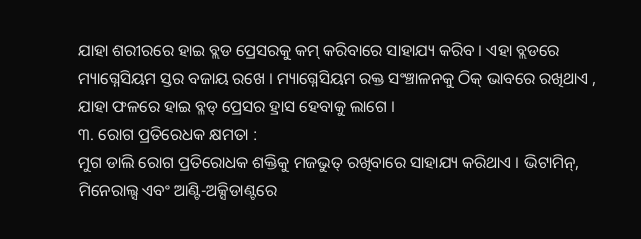ଯାହା ଶରୀରରେ ହାଇ ବ୍ଲଡ ପ୍ରେସରକୁ କମ୍ କରିବାରେ ସାହାଯ୍ୟ କରିବ । ଏହା ବ୍ଲଡରେ ମ୍ୟାଗ୍ନେସିୟମ ସ୍ତର ବଜାୟ ରଖେ । ମ୍ୟାଗ୍ନେସିୟମ ରକ୍ତ ସଂଞ୍ଚାଳନକୁ ଠିକ୍ ଭାବରେ ରଖିଥାଏ , ଯାହା ଫଳରେ ହାଇ ବ୍ଳଡ୍ ପ୍ରେସର ହ୍ରାସ ହେବାକୁ ଲାଗେ ।
୩. ରୋଗ ପ୍ରତିରେଧକ କ୍ଷମତା :
ମୁଗ ଡାଲି ରୋଗ ପ୍ରତିରୋଧକ ଶକ୍ତିକୁ ମଜଭୁତ୍ ରଖିବାରେ ସାହାଯ୍ୟ କରିଥାଏ । ଭିଟାମିନ୍, ମିନେରାଲ୍ସ ଏବଂ ଆଣ୍ଟି-ଅକ୍ସିଡାଣ୍ଟରେ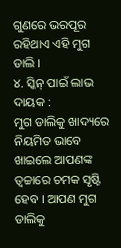ଗୁଣରେ ଭରପୂର ରହିଥାଏ ଏହି ମୁଗ ଡାଲି ।
୪. ସ୍କିନ୍ ପାଇଁ ଲାଭ ଦାୟକ :
ମୁଗ ଡାଲିକୁ ଖାଦ୍ୟରେ ନିୟମିତ ଭାବେ ଖାଇଲେ ଆପଣଙ୍କ ତ୍ୱଚ୍ଚାରେ ଚମକ ସୃଷ୍ଟି ହେବ । ଆପଣ ମୁଗ ଡାଲିକୁ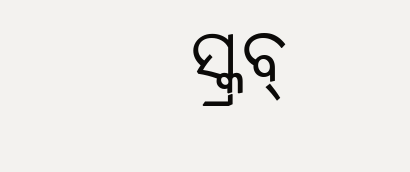ସ୍କ୍ରବ୍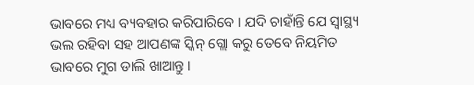ଭାବରେ ମଧ୍ୟ ବ୍ୟବହାର କରିପାରିବେ । ଯଦି ଚାହାଁନ୍ତି ଯେ ସ୍ୱାସ୍ଥ୍ୟ ଭଲ ରହିବା ସହ ଆପଣଙ୍କ ସ୍କିନ୍ ଗ୍ଲୋ କରୁ ତେବେ ନିୟମିତ ଭାବରେ ମୁଗ ଡାଲି ଖାଆନ୍ତୁ ।